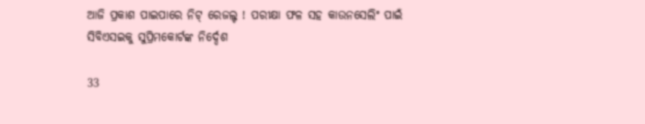ଆଜି ପ୍ରକାଶ ପାଇପାରେ ନିଟ୍ ରେଜଲ୍ଟ ! ପରୀକ୍ଷା ଫଳ ସହ କାଉନସେଲିଂ ପାଇଁ ସିବିଏସଇକୁ ସୁପ୍ରିମକୋର୍ଟଙ୍କ ନିର୍ଦ୍ଦେଶ

33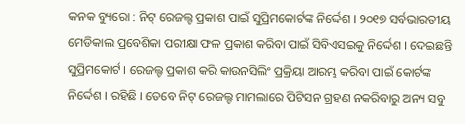କନକ ବ୍ୟୁରୋ : ନିଟ୍ ରେଜଲ୍ଟ ପ୍ରକାଶ ପାଇଁ ସୁପ୍ରିମକୋର୍ଟଙ୍କ ନିର୍ଦ୍ଦେଶ । ୨୦୧୭ ସର୍ବଭାରତୀୟ ମେଡିକାଲ ପ୍ରବେଶିକା ପରୀକ୍ଷା ଫଳ ପ୍ରକାଶ କରିବା ପାଇଁ ସିବିଏସଇକୁ ନିର୍ଦ୍ଦେଶ । ଦେଇଛନ୍ତି ସୁପ୍ରିମକୋର୍ଟ । ରେଜଲ୍ଟ ପ୍ରକାଶ କରି କାଉନସିଲିଂ ପ୍ରକ୍ରିୟା ଆରମ୍ଭ କରିବା ପାଇଁ କୋର୍ଟଙ୍କ ନିର୍ଦ୍ଦେଶ । ରହିଛି । ତେବେ ନିଟ୍ ରେଜଲ୍ଟ ମାମଲାରେ ପିଟିସନ ଗ୍ରହଣ ନକରିବାରୁ ଅନ୍ୟ ସବୁ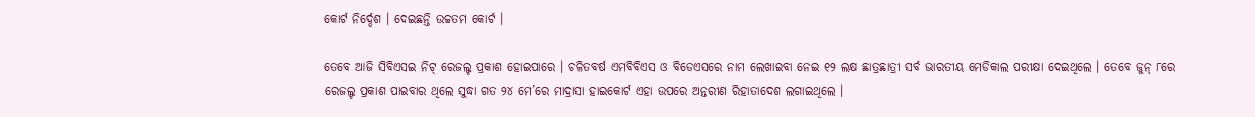କୋର୍ଟ ନିର୍ଦ୍ଦେଶ । ଦେଇଛନ୍ତି ଉଚ୍ଚତମ କୋର୍ଟ ।

ତେବେ ଆଜି ସିବିଏସଇ ନିଟ୍ ରେଜଲ୍ଟ ପ୍ରକାଶ ହୋଇପାରେ । ଚଳିତବର୍ଷ ଏମବିବିଏସ ଓ ବିଡେଏସରେ ନାମ ଲେଖାଇବା ନେଇ ୧୨ ଲକ୍ଷ ଛାତ୍ରଛାତ୍ରୀ ସର୍ବ ଭାରତୀୟ ମେଡିକାଲ ପରୀକ୍ଷା ଦେଇଥିଲେ । ତେବେ ଜୁନ୍ ୮ରେ ରେଜଲ୍ଟ ପ୍ରକାଶ ପାଇବାର ଥିଲେ ସୁଦ୍ଧା ଗତ ୨୪ ମେ’ରେ ମାଦ୍ରାସା ହାଇକୋର୍ଟ ଏହା ଉପରେ ଅନ୍ତରୀଣ ରିହାତାଦେଶ ଲଗାଇଥିଲେ ।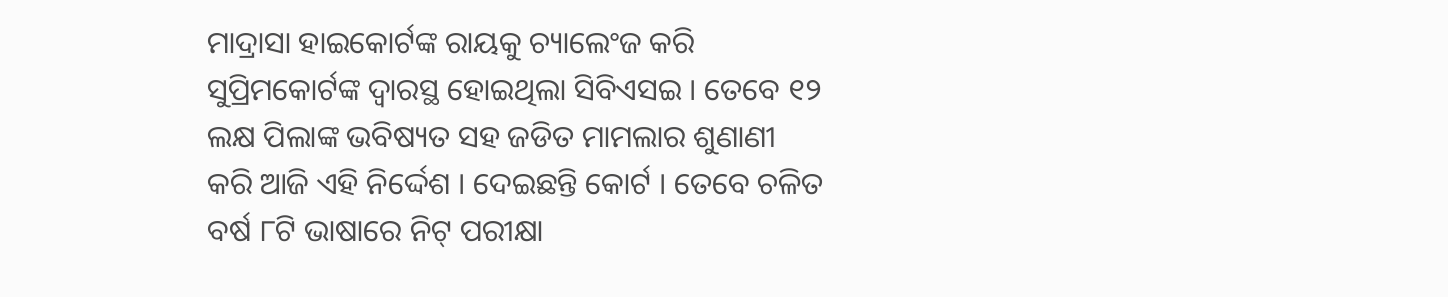ମାଦ୍ରାସା ହାଇକୋର୍ଟଙ୍କ ରାୟକୁ ଚ୍ୟାଲେଂଜ କରି ସୁପ୍ରିମକୋର୍ଟଙ୍କ ଦ୍ୱାରସ୍ଥ ହୋଇଥିଲା ସିବିଏସଇ । ତେବେ ୧୨ ଲକ୍ଷ ପିଲାଙ୍କ ଭବିଷ୍ୟତ ସହ ଜଡିତ ମାମଲାର ଶୁଣାଣୀ କରି ଆଜି ଏହି ନିର୍ଦ୍ଦେଶ । ଦେଇଛନ୍ତି କୋର୍ଟ । ତେବେ ଚଳିତ ବର୍ଷ ୮ଟି ଭାଷାରେ ନିଟ୍ ପରୀକ୍ଷା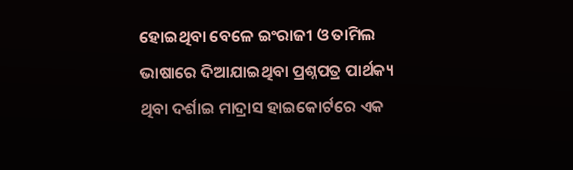ହୋଇଥିବା ବେଳେ ଇଂରାଜୀ ଓ ତାମିଲ ଭାଷାରେ ଦିଆଯାଇଥିବା ପ୍ରଶ୍ନପତ୍ର ପାର୍ଥକ୍ୟ ଥିବା ଦର୍ଶାଇ ମାଦ୍ରାସ ହାଇକୋର୍ଟରେ ଏକ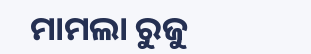ମାମଲା ରୁଜୁ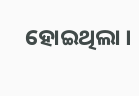ହୋଇଥିଲା ।